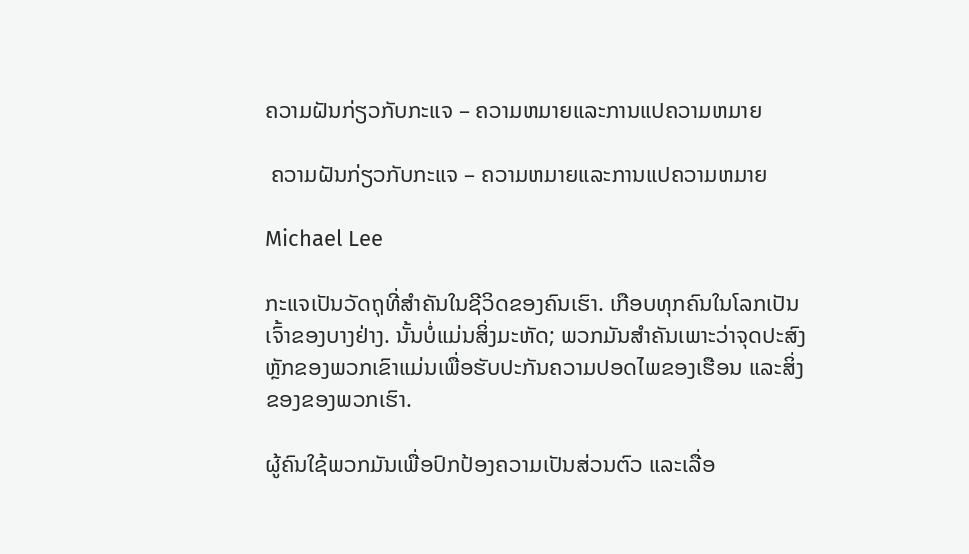ຄວາມຝັນກ່ຽວກັບກະແຈ – ຄວາມຫມາຍແລະການແປຄວາມຫມາຍ

 ຄວາມຝັນກ່ຽວກັບກະແຈ – ຄວາມຫມາຍແລະການແປຄວາມຫມາຍ

Michael Lee

ກະແຈເປັນວັດຖຸທີ່ສຳຄັນໃນຊີວິດຂອງຄົນເຮົາ. ເກືອບທຸກຄົນໃນໂລກເປັນເຈົ້າຂອງບາງຢ່າງ. ນັ້ນບໍ່ແມ່ນສິ່ງມະຫັດ; ພວກມັນສຳຄັນເພາະວ່າຈຸດປະສົງຫຼັກຂອງພວກເຂົາແມ່ນເພື່ອຮັບປະກັນຄວາມປອດໄພຂອງເຮືອນ ແລະສິ່ງຂອງຂອງພວກເຮົາ.

ຜູ້ຄົນໃຊ້ພວກມັນເພື່ອປົກປ້ອງຄວາມເປັນສ່ວນຕົວ ແລະເລື່ອ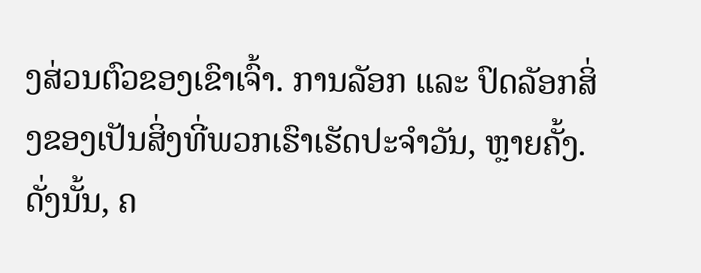ງສ່ວນຕົວຂອງເຂົາເຈົ້າ. ການລັອກ ແລະ ປົດລັອກສິ່ງຂອງເປັນສິ່ງທີ່ພວກເຮົາເຮັດປະຈຳວັນ, ຫຼາຍຄັ້ງ. ດັ່ງນັ້ນ, ຄ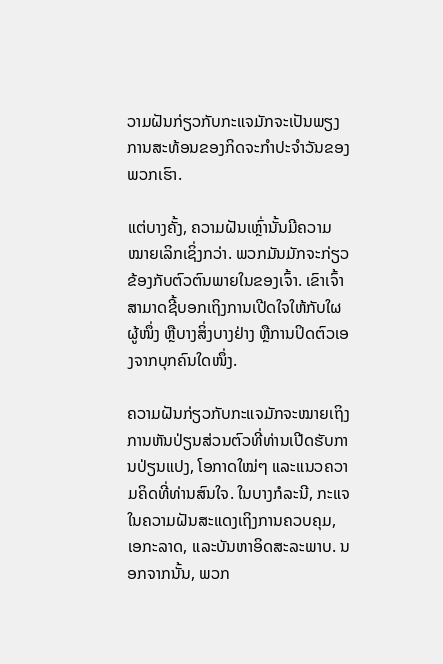ວາມຝັນກ່ຽວກັບກະແຈມັກຈະເປັນພຽງການສະທ້ອນຂອງກິດຈະກໍາປະຈໍາວັນຂອງພວກເຮົາ.

ແຕ່ບາງຄັ້ງ, ຄວາມຝັນເຫຼົ່ານັ້ນມີຄວາມໝາຍເລິກເຊິ່ງກວ່າ. ພວກມັນມັກຈະກ່ຽວຂ້ອງກັບຕົວຕົນພາຍໃນຂອງເຈົ້າ. ເຂົາເຈົ້າສາມາດຊີ້ບອກເຖິງການເປີດໃຈໃຫ້ກັບໃຜຜູ້ໜຶ່ງ ຫຼືບາງສິ່ງບາງຢ່າງ ຫຼືການປິດຕົວເອງຈາກບຸກຄົນໃດໜຶ່ງ.

ຄວາມຝັນກ່ຽວກັບກະແຈມັກຈະໝາຍເຖິງການຫັນປ່ຽນສ່ວນຕົວທີ່ທ່ານເປີດຮັບການປ່ຽນແປງ, ໂອກາດໃໝ່ໆ ແລະແນວຄວາມຄິດທີ່ທ່ານສົນໃຈ. ໃນບາງກໍລະນີ, ກະແຈໃນຄວາມຝັນສະແດງເຖິງການຄວບຄຸມ, ເອກະລາດ, ແລະບັນຫາອິດສະລະພາບ. ນອກຈາກນັ້ນ, ພວກ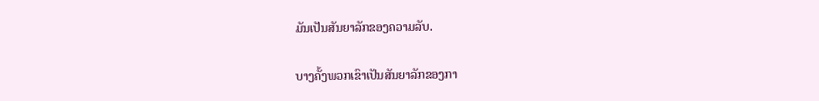ມັນເປັນສັນຍາລັກຂອງຄວາມລັບ.

ບາງຄັ້ງພວກເຂົາເປັນສັນຍາລັກຂອງກາ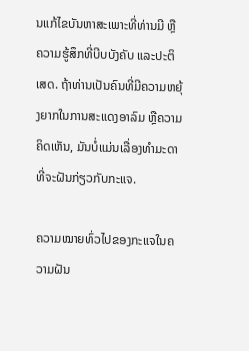ນແກ້ໄຂບັນຫາສະເພາະທີ່ທ່ານມີ ຫຼືຄວາມຮູ້ສຶກທີ່ບີບບັງຄັບ ແລະປະຕິເສດ. ຖ້າທ່ານເປັນຄົນທີ່ມີຄວາມຫຍຸ້ງຍາກໃນການສະແດງອາລົມ ຫຼືຄວາມຄິດເຫັນ, ມັນບໍ່ແມ່ນເລື່ອງທຳມະດາທີ່ຈະຝັນກ່ຽວກັບກະແຈ.

ຄວາມໝາຍທົ່ວໄປຂອງກະແຈໃນຄວາມຝັນ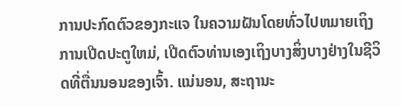ການປະກົດຕົວຂອງກະແຈ ໃນຄວາມຝັນໂດຍທົ່ວໄປຫມາຍເຖິງການເປີດປະຕູໃຫມ່, ເປີດຕົວທ່ານເອງເຖິງບາງສິ່ງບາງຢ່າງໃນຊີວິດທີ່ຕື່ນນອນຂອງເຈົ້າ. ແນ່ນອນ, ສະຖານະ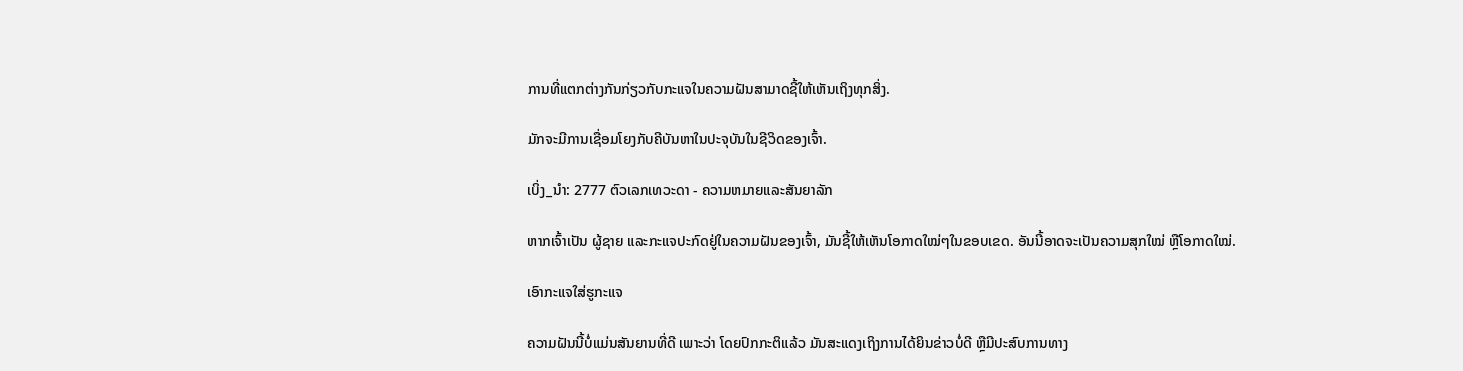ການທີ່ແຕກຕ່າງກັນກ່ຽວກັບກະແຈໃນຄວາມຝັນສາມາດຊີ້ໃຫ້ເຫັນເຖິງທຸກສິ່ງ.

ມັກຈະມີການເຊື່ອມໂຍງກັບຄີບັນຫາໃນປະຈຸບັນໃນຊີວິດຂອງເຈົ້າ.

ເບິ່ງ_ນຳ: 2777 ຕົວເລກເທວະດາ - ຄວາມຫມາຍແລະສັນຍາລັກ

ຫາກເຈົ້າເປັນ ຜູ້ຊາຍ ແລະກະແຈປະກົດຢູ່ໃນຄວາມຝັນຂອງເຈົ້າ, ມັນຊີ້ໃຫ້ເຫັນໂອກາດໃໝ່ໆໃນຂອບເຂດ. ອັນນີ້ອາດຈະເປັນຄວາມສຸກໃໝ່ ຫຼືໂອກາດໃໝ່.

ເອົາກະແຈໃສ່ຮູກະແຈ

ຄວາມຝັນນີ້ບໍ່ແມ່ນສັນຍານທີ່ດີ ເພາະວ່າ ໂດຍປົກກະຕິແລ້ວ ມັນສະແດງເຖິງການໄດ້ຍິນຂ່າວບໍ່ດີ ຫຼືມີປະສົບການທາງ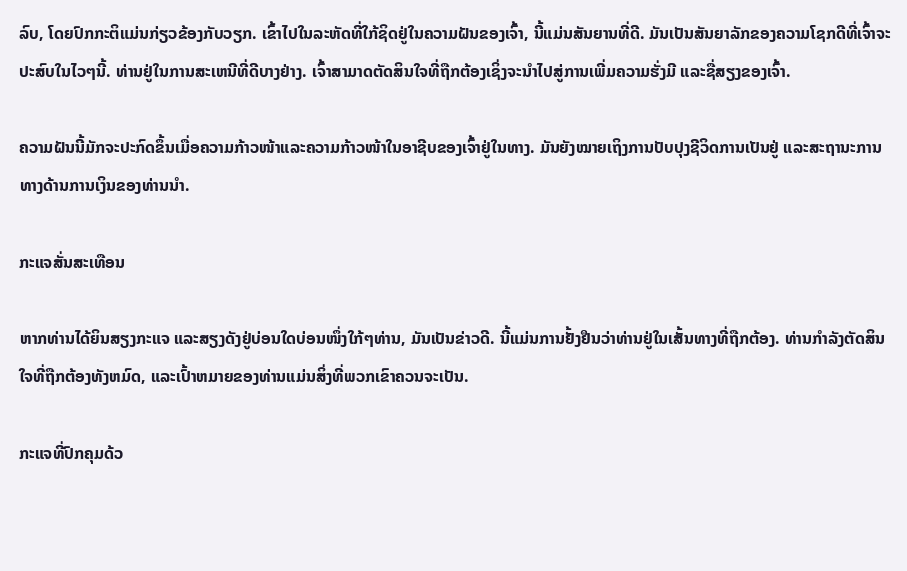ລົບ, ໂດຍປົກກະຕິແມ່ນກ່ຽວຂ້ອງກັບວຽກ. ເຂົ້າໄປໃນລະຫັດທີ່ໃກ້ຊິດຢູ່ໃນຄວາມຝັນຂອງເຈົ້າ, ນີ້ແມ່ນສັນຍານທີ່ດີ. ມັນເປັນສັນຍາລັກຂອງຄວາມໂຊກດີທີ່ເຈົ້າຈະປະສົບໃນໄວໆນີ້. ທ່ານຢູ່ໃນການສະເຫນີທີ່ດີບາງຢ່າງ. ເຈົ້າສາມາດຕັດສິນໃຈທີ່ຖືກຕ້ອງເຊິ່ງຈະນຳໄປສູ່ການເພີ່ມຄວາມຮັ່ງມີ ແລະຊື່ສຽງຂອງເຈົ້າ.

ຄວາມຝັນນີ້ມັກຈະປະກົດຂຶ້ນເມື່ອຄວາມກ້າວໜ້າແລະຄວາມກ້າວໜ້າໃນອາຊີບຂອງເຈົ້າຢູ່ໃນທາງ. ມັນຍັງໝາຍເຖິງການປັບປຸງຊີວິດການເປັນຢູ່ ແລະສະຖານະການທາງດ້ານການເງິນຂອງທ່ານນຳ.

ກະແຈສັ່ນສະເທືອນ

ຫາກທ່ານໄດ້ຍິນສຽງກະແຈ ແລະສຽງດັງຢູ່ບ່ອນໃດບ່ອນໜຶ່ງໃກ້ໆທ່ານ, ມັນເປັນຂ່າວດີ. ນີ້ແມ່ນການຢັ້ງຢືນວ່າທ່ານຢູ່ໃນເສັ້ນທາງທີ່ຖືກຕ້ອງ. ທ່ານກໍາລັງຕັດສິນໃຈທີ່ຖືກຕ້ອງທັງຫມົດ, ແລະເປົ້າຫມາຍຂອງທ່ານແມ່ນສິ່ງທີ່ພວກເຂົາຄວນຈະເປັນ.

ກະແຈທີ່ປົກຄຸມດ້ວ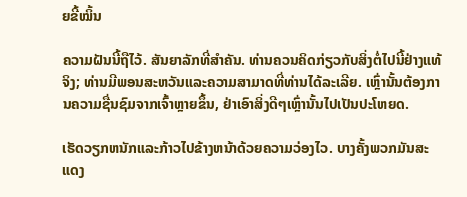ຍຂີ້ໝິ້ນ

ຄວາມຝັນນີ້ຖືໄວ້. ສັນຍາລັກທີ່ສໍາຄັນ. ທ່ານຄວນຄິດກ່ຽວກັບສິ່ງຕໍ່ໄປນີ້ຢ່າງແທ້ຈິງ; ທ່ານມີພອນສະຫວັນແລະຄວາມສາມາດທີ່ທ່ານໄດ້ລະເລີຍ. ເຫຼົ່ານັ້ນຕ້ອງການຄວາມຊື່ນຊົມຈາກເຈົ້າຫຼາຍຂຶ້ນ, ຢ່າເອົາສິ່ງດີໆເຫຼົ່ານັ້ນໄປເປັນປະໂຫຍດ.

ເຮັດວຽກຫນັກແລະກ້າວໄປຂ້າງຫນ້າດ້ວຍຄວາມວ່ອງໄວ. ບາງຄັ້ງພວກມັນສະແດງ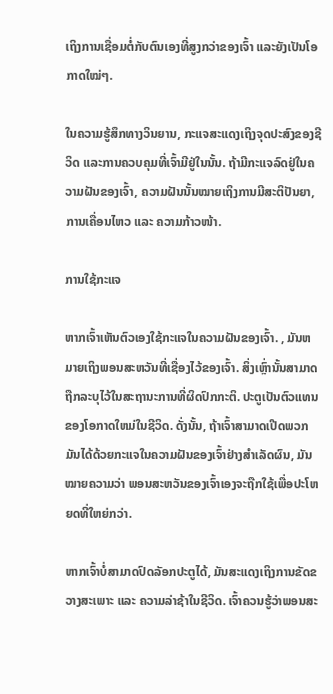ເຖິງການເຊື່ອມຕໍ່ກັບຕົນເອງທີ່ສູງກວ່າຂອງເຈົ້າ ແລະຍັງເປັນໂອກາດໃໝ່ໆ.

ໃນຄວາມຮູ້ສຶກທາງວິນຍານ, ກະແຈສະແດງເຖິງຈຸດປະສົງຂອງຊີວິດ ແລະການຄວບຄຸມທີ່ເຈົ້າມີຢູ່ໃນນັ້ນ. ຖ້າມີກະແຈລົດຢູ່ໃນຄວາມຝັນຂອງເຈົ້າ, ຄວາມຝັນນັ້ນໝາຍເຖິງການມີສະຕິປັນຍາ, ການເຄື່ອນໄຫວ ແລະ ຄວາມກ້າວໜ້າ.

ການໃຊ້ກະແຈ

ຫາກເຈົ້າເຫັນຕົວເອງໃຊ້ກະແຈໃນຄວາມຝັນຂອງເຈົ້າ. , ມັນຫມາຍເຖິງພອນສະຫວັນທີ່ເຊື່ອງໄວ້ຂອງເຈົ້າ. ສິ່ງເຫຼົ່ານັ້ນສາມາດຖືກລະບຸໄວ້ໃນສະຖານະການທີ່ຜິດປົກກະຕິ. ປະຕູເປັນຕົວແທນຂອງໂອກາດໃຫມ່ໃນຊີວິດ. ດັ່ງນັ້ນ, ຖ້າເຈົ້າສາມາດເປີດພວກມັນໄດ້ດ້ວຍກະແຈໃນຄວາມຝັນຂອງເຈົ້າຢ່າງສຳເລັດຜົນ, ມັນໝາຍຄວາມວ່າ ພອນສະຫວັນຂອງເຈົ້າເອງຈະຖືກໃຊ້ເພື່ອປະໂຫຍດທີ່ໃຫຍ່ກວ່າ.

ຫາກເຈົ້າບໍ່ສາມາດປົດລັອກປະຕູໄດ້, ມັນສະແດງເຖິງການຂັດຂວາງສະເພາະ ແລະ ຄວາມລ່າຊ້າໃນຊີວິດ. ເຈົ້າຄວນຮູ້ວ່າພອນສະ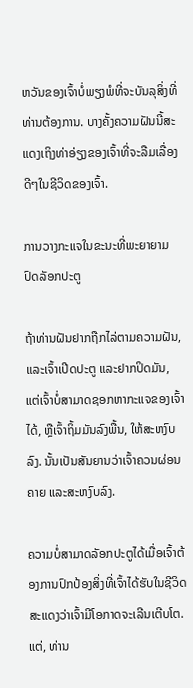ຫວັນຂອງເຈົ້າບໍ່ພຽງພໍທີ່ຈະບັນລຸສິ່ງທີ່ທ່ານຕ້ອງການ. ບາງຄັ້ງຄວາມຝັນນີ້ສະແດງເຖິງທ່າອ່ຽງຂອງເຈົ້າທີ່ຈະລືມເລື່ອງດີໆໃນຊີວິດຂອງເຈົ້າ.

ການວາງກະແຈໃນຂະນະທີ່ພະຍາຍາມປົດລັອກປະຕູ

ຖ້າທ່ານຝັນຢາກຖືກໄລ່ຕາມຄວາມຝັນ, ແລະເຈົ້າເປີດປະຕູ ແລະຢາກປິດມັນ, ແຕ່ເຈົ້າບໍ່ສາມາດຊອກຫາກະແຈຂອງເຈົ້າໄດ້, ຫຼືເຈົ້າຖິ້ມມັນລົງພື້ນ, ໃຫ້ສະຫງົບລົງ. ນັ້ນເປັນສັນຍານວ່າເຈົ້າຄວນຜ່ອນຄາຍ ແລະສະຫງົບລົງ.

ຄວາມບໍ່ສາມາດລັອກປະຕູໄດ້ເມື່ອເຈົ້າຕ້ອງການປົກປ້ອງສິ່ງທີ່ເຈົ້າໄດ້ຮັບໃນຊີວິດສະແດງວ່າເຈົ້າມີໂອກາດຈະເລີນເຕີບໂຕ. ແຕ່, ທ່ານ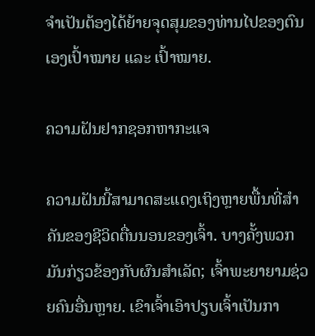ຈໍາເປັນຕ້ອງໄດ້ຍ້າຍຈຸດສຸມຂອງທ່ານໄປຂອງຕົນເອງເປົ້າໝາຍ ແລະ ເປົ້າໝາຍ.

ຄວາມຝັນຢາກຊອກຫາກະແຈ

ຄວາມຝັນນີ້ສາມາດສະແດງເຖິງຫຼາຍພື້ນທີ່ສຳຄັນຂອງຊີວິດຕື່ນນອນຂອງເຈົ້າ. ບາງຄັ້ງພວກມັນກ່ຽວຂ້ອງກັບຜົນສໍາເລັດ; ເຈົ້າພະຍາຍາມຊ່ວຍຄົນອື່ນຫຼາຍ. ເຂົາເຈົ້າເອົາປຽບເຈົ້າເປັນກາ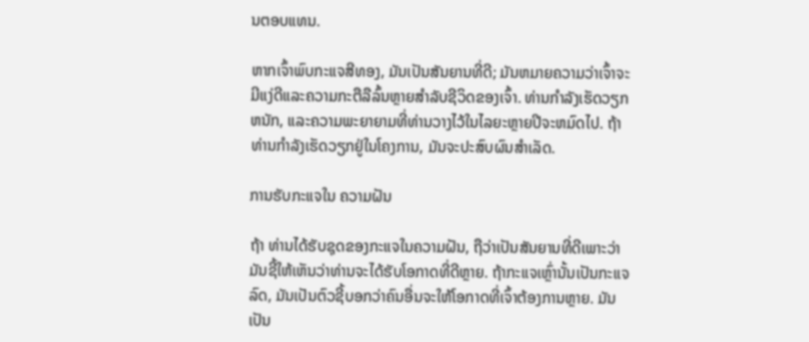ນຕອບແທນ.

ຫາກເຈົ້າພົບກະແຈສີທອງ, ມັນເປັນສັນຍານທີ່ດີ; ມັນຫມາຍຄວາມວ່າເຈົ້າຈະມີແງ່ດີແລະຄວາມກະຕືລືລົ້ນຫຼາຍສໍາລັບຊີວິດຂອງເຈົ້າ. ທ່ານກໍາລັງເຮັດວຽກຫນັກ, ແລະຄວາມພະຍາຍາມທີ່ທ່ານວາງໄວ້ໃນໄລຍະຫຼາຍປີຈະຫມົດໄປ. ຖ້າທ່ານກໍາລັງເຮັດວຽກຢູ່ໃນໂຄງການ, ມັນຈະປະສົບຜົນສໍາເລັດ.

ການຮັບກະແຈໃນ ຄວາມຝັນ

ຖ້າ ທ່ານໄດ້ຮັບຊຸດຂອງກະແຈໃນຄວາມຝັນ, ຖືວ່າເປັນສັນຍານທີ່ດີເພາະວ່າມັນຊີ້ໃຫ້ເຫັນວ່າທ່ານຈະໄດ້ຮັບໂອກາດທີ່ດີຫຼາຍ. ຖ້າກະແຈເຫຼົ່ານັ້ນເປັນກະແຈລົດ, ມັນເປັນຕົວຊີ້ບອກວ່າຄົນອື່ນຈະໃຫ້ໂອກາດທີ່ເຈົ້າຕ້ອງການຫຼາຍ. ມັນເປັນ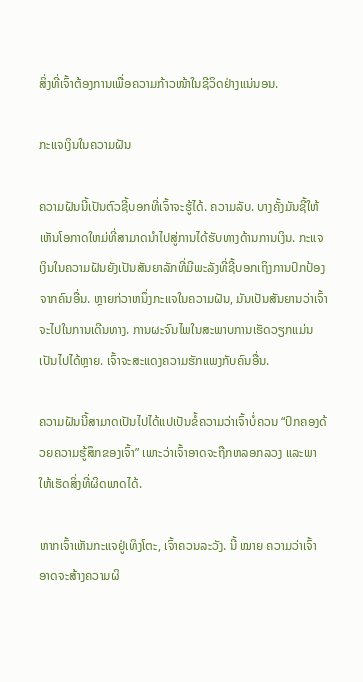ສິ່ງທີ່ເຈົ້າຕ້ອງການເພື່ອຄວາມກ້າວໜ້າໃນຊີວິດຢ່າງແນ່ນອນ.

ກະແຈເງິນໃນຄວາມຝັນ

ຄວາມຝັນນີ້ເປັນຕົວຊີ້ບອກທີ່ເຈົ້າຈະຮູ້ໄດ້. ຄວາມລັບ. ບາງຄັ້ງມັນຊີ້ໃຫ້ເຫັນໂອກາດໃຫມ່ທີ່ສາມາດນໍາໄປສູ່ການໄດ້ຮັບທາງດ້ານການເງິນ. ກະແຈເງິນໃນຄວາມຝັນຍັງເປັນສັນຍາລັກທີ່ມີພະລັງທີ່ຊີ້ບອກເຖິງການປົກປ້ອງຈາກຄົນອື່ນ. ຫຼາຍກ່ວາຫນຶ່ງກະແຈໃນຄວາມຝັນ, ມັນເປັນສັນຍານວ່າເຈົ້າຈະໄປໃນການເດີນທາງ. ການຜະຈົນໄພໃນສະພາບການເຮັດວຽກແມ່ນເປັນໄປໄດ້ຫຼາຍ. ເຈົ້າຈະສະແດງຄວາມຮັກແພງກັບຄົນອື່ນ.

ຄວາມຝັນນີ້ສາມາດເປັນໄປໄດ້ແປເປັນຂໍ້ຄວາມວ່າເຈົ້າບໍ່ຄວນ “ປົກຄອງດ້ວຍຄວາມຮູ້ສຶກຂອງເຈົ້າ” ເພາະວ່າເຈົ້າອາດຈະຖືກຫລອກລວງ ແລະພາໃຫ້ເຮັດສິ່ງທີ່ຜິດພາດໄດ້.

ຫາກເຈົ້າເຫັນກະແຈຢູ່ເທິງໂຕະ, ເຈົ້າຄວນລະວັງ. ນີ້ ໝາຍ ຄວາມວ່າເຈົ້າອາດຈະສ້າງຄວາມຜິ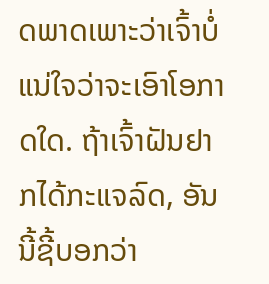ດພາດເພາະວ່າເຈົ້າບໍ່ແນ່ໃຈວ່າຈະເອົາໂອກາດໃດ. ຖ້າເຈົ້າຝັນຢາກໄດ້ກະແຈລົດ, ອັນນີ້ຊີ້ບອກວ່າ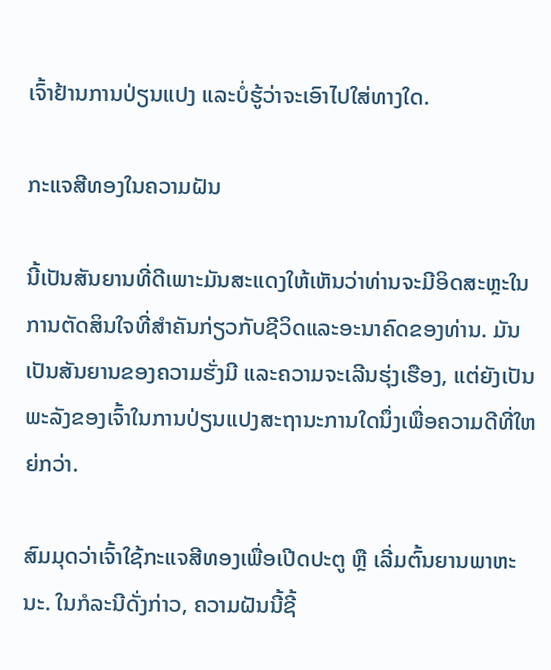ເຈົ້າຢ້ານການປ່ຽນແປງ ແລະບໍ່ຮູ້ວ່າຈະເອົາໄປໃສ່ທາງໃດ.

ກະແຈສີທອງໃນຄວາມຝັນ

ນີ້ເປັນສັນຍານທີ່ດີເພາະມັນສະແດງໃຫ້ເຫັນວ່າທ່ານຈະມີອິດສະຫຼະໃນການຕັດສິນໃຈທີ່ສໍາຄັນກ່ຽວກັບຊີວິດແລະອະນາຄົດຂອງທ່ານ. ມັນເປັນສັນຍານຂອງຄວາມຮັ່ງມີ ແລະຄວາມຈະເລີນຮຸ່ງເຮືອງ, ແຕ່ຍັງເປັນພະລັງຂອງເຈົ້າໃນການປ່ຽນແປງສະຖານະການໃດນຶ່ງເພື່ອຄວາມດີທີ່ໃຫຍ່ກວ່າ.

ສົມມຸດວ່າເຈົ້າໃຊ້ກະແຈສີທອງເພື່ອເປີດປະຕູ ຫຼື ເລີ່ມຕົ້ນຍານພາຫະນະ. ໃນກໍລະນີດັ່ງກ່າວ, ຄວາມຝັນນີ້ຊີ້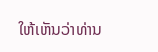ໃຫ້ເຫັນວ່າທ່ານ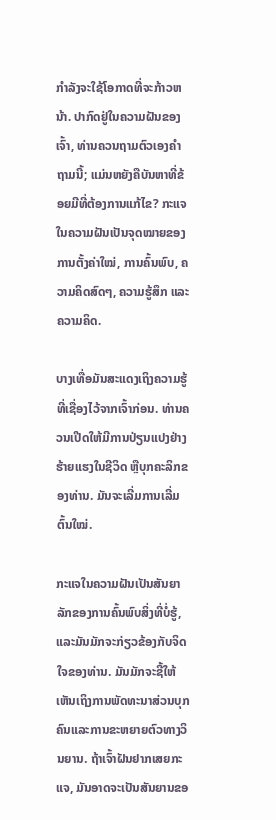ກໍາລັງຈະໃຊ້ໂອກາດທີ່ຈະກ້າວຫນ້າ. ປາກົດຢູ່ໃນຄວາມຝັນຂອງເຈົ້າ, ທ່ານຄວນຖາມຕົວເອງຄໍາຖາມນີ້; ແມ່ນຫຍັງຄືບັນຫາທີ່ຂ້ອຍມີທີ່ຕ້ອງການແກ້ໄຂ? ກະແຈໃນຄວາມຝັນເປັນຈຸດໝາຍຂອງການຕັ້ງຄ່າໃໝ່, ການຄົ້ນພົບ, ຄວາມຄິດສົດໆ, ຄວາມຮູ້ສຶກ ແລະຄວາມຄິດ.

ບາງເທື່ອມັນສະແດງເຖິງຄວາມຮູ້ທີ່ເຊື່ອງໄວ້ຈາກເຈົ້າກ່ອນ. ທ່ານຄວນເປີດໃຫ້ມີການປ່ຽນແປງຢ່າງຮ້າຍແຮງໃນຊີວິດ ຫຼືບຸກຄະລິກຂອງທ່ານ. ມັນຈະເລີ່ມການເລີ່ມຕົ້ນໃໝ່.

ກະແຈໃນຄວາມຝັນເປັນສັນຍາລັກຂອງການຄົ້ນພົບສິ່ງທີ່ບໍ່ຮູ້,ແລະມັນມັກຈະກ່ຽວຂ້ອງກັບຈິດໃຈຂອງທ່ານ. ມັນມັກຈະຊີ້ໃຫ້ເຫັນເຖິງການພັດທະນາສ່ວນບຸກຄົນແລະການຂະຫຍາຍຕົວທາງວິນຍານ. ຖ້າເຈົ້າຝັນຢາກເສຍກະແຈ, ມັນອາດຈະເປັນສັນຍານຂອ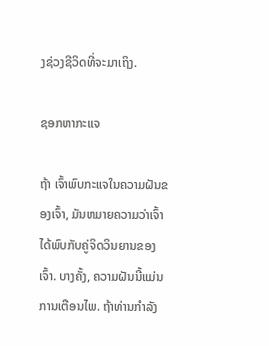ງຊ່ວງຊີວິດທີ່ຈະມາເຖິງ.

ຊອກຫາກະແຈ

ຖ້າ ເຈົ້າພົບກະແຈໃນຄວາມຝັນຂອງເຈົ້າ, ມັນຫມາຍຄວາມວ່າເຈົ້າໄດ້ພົບກັບຄູ່ຈິດວິນຍານຂອງເຈົ້າ. ບາງຄັ້ງ, ຄວາມຝັນນີ້ແມ່ນການເຕືອນໄພ. ຖ້າທ່ານກໍາລັງ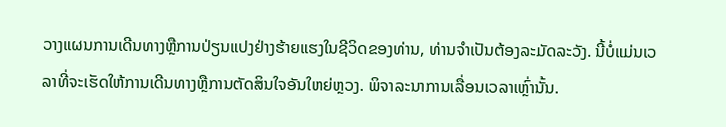ວາງແຜນການເດີນທາງຫຼືການປ່ຽນແປງຢ່າງຮ້າຍແຮງໃນຊີວິດຂອງທ່ານ, ທ່ານຈໍາເປັນຕ້ອງລະມັດລະວັງ. ນີ້ບໍ່ແມ່ນເວລາທີ່ຈະເຮັດໃຫ້ການເດີນທາງຫຼືການຕັດສິນໃຈອັນໃຫຍ່ຫຼວງ. ພິຈາລະນາການເລື່ອນເວລາເຫຼົ່ານັ້ນ.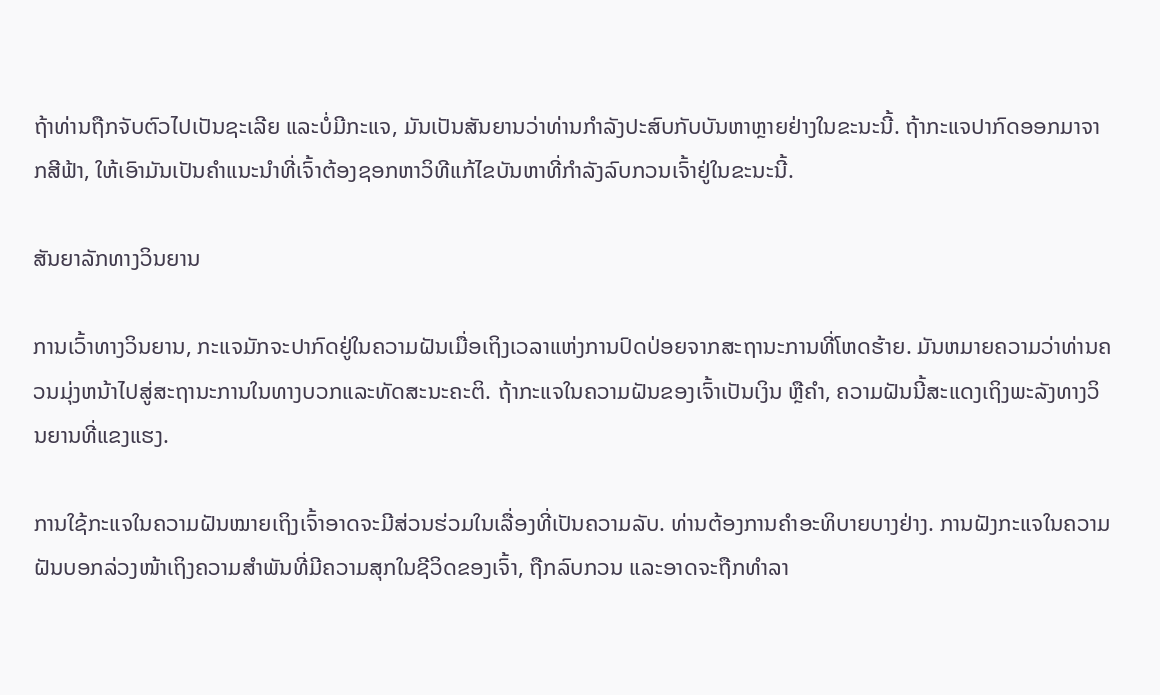ຖ້າທ່ານຖືກຈັບຕົວໄປເປັນຊະເລີຍ ແລະບໍ່ມີກະແຈ, ມັນເປັນສັນຍານວ່າທ່ານກຳລັງປະສົບກັບບັນຫາຫຼາຍຢ່າງໃນຂະນະນີ້. ຖ້າກະແຈປາກົດອອກມາຈາກສີຟ້າ, ໃຫ້ເອົາມັນເປັນຄໍາແນະນໍາທີ່ເຈົ້າຕ້ອງຊອກຫາວິທີແກ້ໄຂບັນຫາທີ່ກຳລັງລົບກວນເຈົ້າຢູ່ໃນຂະນະນີ້.

ສັນຍາລັກທາງວິນຍານ

ການເວົ້າທາງວິນຍານ, ກະແຈມັກຈະປາກົດຢູ່ໃນຄວາມຝັນເມື່ອເຖິງເວລາແຫ່ງການປົດປ່ອຍຈາກສະຖານະການທີ່ໂຫດຮ້າຍ. ມັນຫມາຍຄວາມວ່າທ່ານຄວນມຸ່ງຫນ້າໄປສູ່ສະຖານະການໃນທາງບວກແລະທັດສະນະຄະຕິ. ຖ້າກະແຈໃນຄວາມຝັນຂອງເຈົ້າເປັນເງິນ ຫຼືຄຳ, ຄວາມຝັນນີ້ສະແດງເຖິງພະລັງທາງວິນຍານທີ່ແຂງແຮງ.

ການໃຊ້ກະແຈໃນຄວາມຝັນໝາຍເຖິງເຈົ້າອາດຈະມີສ່ວນຮ່ວມໃນເລື່ອງທີ່ເປັນຄວາມລັບ. ທ່ານຕ້ອງການຄໍາອະທິບາຍບາງຢ່າງ. ການຝັງກະແຈໃນຄວາມຝັນບອກລ່ວງໜ້າເຖິງຄວາມສຳພັນທີ່ມີຄວາມສຸກໃນຊີວິດຂອງເຈົ້າ, ຖືກລົບກວນ ແລະອາດຈະຖືກທຳລາ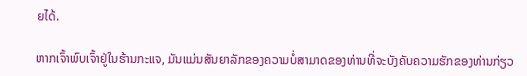ຍໄດ້.

ຫາກເຈົ້າພົບເຈົ້າຢູ່ໃນຮ້ານກະແຈ, ມັນແມ່ນສັນຍາລັກຂອງຄວາມບໍ່ສາມາດຂອງທ່ານທີ່ຈະບັງຄັບຄວາມຮັກຂອງທ່ານກ່ຽວ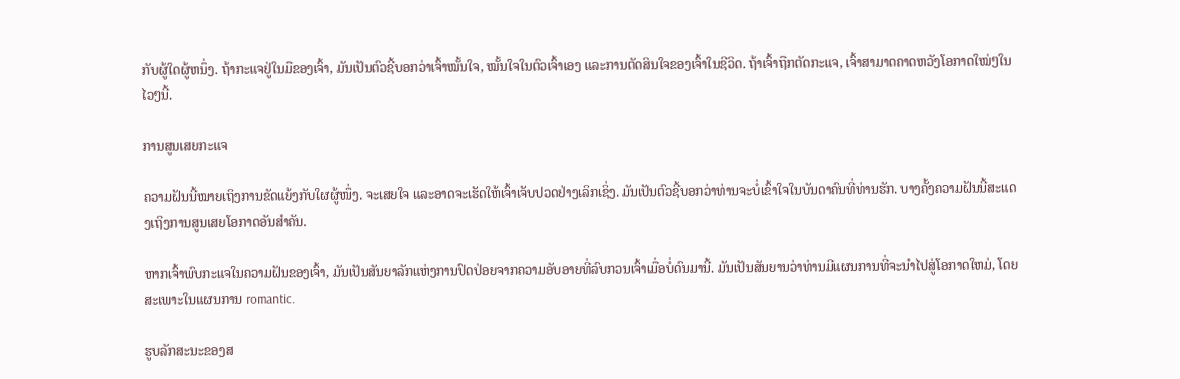ກັບຜູ້ໃດຜູ້ຫນຶ່ງ. ຖ້າກະແຈຢູ່ໃນມືຂອງເຈົ້າ, ມັນເປັນຕົວຊີ້ບອກວ່າເຈົ້າໝັ້ນໃຈ, ໝັ້ນໃຈໃນຕົວເຈົ້າເອງ ແລະການຕັດສິນໃຈຂອງເຈົ້າໃນຊີວິດ. ຖ້າເຈົ້າຖືກຕັດກະແຈ, ເຈົ້າສາມາດຄາດຫວັງໂອກາດໃໝ່ໆໃນໄວໆນີ້.

ການສູນເສຍກະແຈ

ຄວາມຝັນນີ້ໝາຍເຖິງການຂັດແຍ້ງກັບໃຜຜູ້ໜຶ່ງ. ຈະເສຍໃຈ ແລະອາດຈະເຮັດໃຫ້ເຈົ້າເຈັບປວດຢ່າງເລິກເຊິ່ງ. ມັນເປັນຕົວຊີ້ບອກວ່າທ່ານຈະບໍ່ເຂົ້າໃຈໃນບັນດາຄົນທີ່ທ່ານຮັກ. ບາງຄັ້ງຄວາມຝັນນີ້ສະແດງເຖິງການສູນເສຍໂອກາດອັນສຳຄັນ.

ຫາກເຈົ້າພົບກະແຈໃນຄວາມຝັນຂອງເຈົ້າ, ມັນເປັນສັນຍາລັກແຫ່ງການປົດປ່ອຍຈາກຄວາມອັບອາຍທີ່ລົບກວນເຈົ້າເມື່ອບໍ່ດົນມານີ້. ມັນເປັນສັນຍານວ່າທ່ານມີແຜນການທີ່ຈະນໍາໄປສູ່ໂອກາດໃຫມ່, ໂດຍສະເພາະໃນແຜນການ romantic.

ຮູບລັກສະນະຂອງສ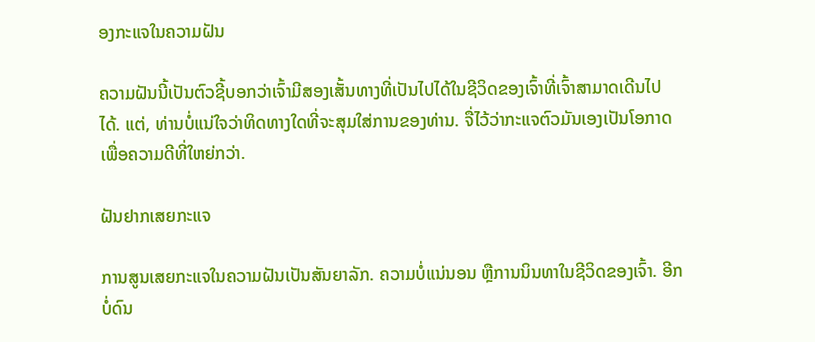ອງກະແຈໃນຄວາມຝັນ

ຄວາມຝັນນີ້ເປັນຕົວຊີ້ບອກວ່າເຈົ້າມີສອງເສັ້ນທາງທີ່ເປັນໄປໄດ້ໃນຊີວິດຂອງເຈົ້າທີ່ເຈົ້າສາມາດເດີນໄປໄດ້. ແຕ່, ທ່ານບໍ່ແນ່ໃຈວ່າທິດທາງໃດທີ່ຈະສຸມໃສ່ການຂອງທ່ານ. ຈື່ໄວ້ວ່າກະແຈຕົວມັນເອງເປັນໂອກາດເພື່ອຄວາມດີທີ່ໃຫຍ່ກວ່າ.

ຝັນຢາກເສຍກະແຈ

ການສູນເສຍກະແຈໃນຄວາມຝັນເປັນສັນຍາລັກ. ຄວາມບໍ່ແນ່ນອນ ຫຼືການນິນທາໃນຊີວິດຂອງເຈົ້າ. ອີກບໍ່ດົນ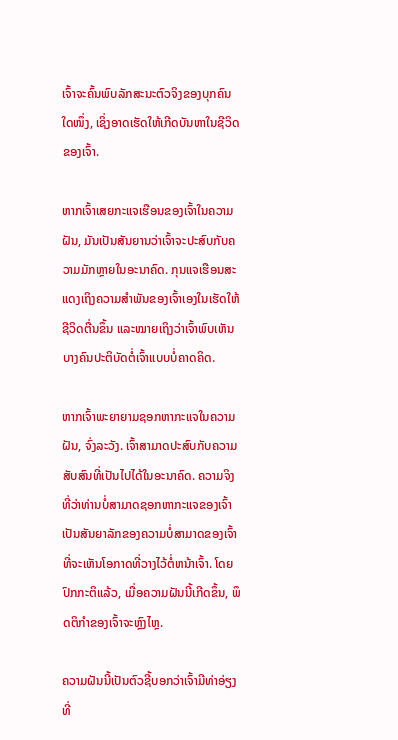ເຈົ້າຈະຄົ້ນພົບລັກສະນະຕົວຈິງຂອງບຸກຄົນໃດໜຶ່ງ, ເຊິ່ງອາດເຮັດໃຫ້ເກີດບັນຫາໃນຊີວິດຂອງເຈົ້າ.

ຫາກເຈົ້າເສຍກະແຈເຮືອນຂອງເຈົ້າໃນຄວາມຝັນ, ມັນເປັນສັນຍານວ່າເຈົ້າຈະປະສົບກັບຄວາມມັກຫຼາຍໃນອະນາຄົດ. ກຸນແຈເຮືອນສະແດງເຖິງຄວາມສໍາພັນຂອງເຈົ້າເອງໃນເຮັດໃຫ້ຊີວິດຕື່ນຂຶ້ນ ແລະໝາຍເຖິງວ່າເຈົ້າພົບເຫັນບາງຄົນປະຕິບັດຕໍ່ເຈົ້າແບບບໍ່ຄາດຄິດ.

ຫາກເຈົ້າພະຍາຍາມຊອກຫາກະແຈໃນຄວາມຝັນ, ຈົ່ງລະວັງ. ເຈົ້າສາມາດປະສົບກັບຄວາມສັບສົນທີ່ເປັນໄປໄດ້ໃນອະນາຄົດ. ຄວາມຈິງທີ່ວ່າທ່ານບໍ່ສາມາດຊອກຫາກະແຈຂອງເຈົ້າເປັນສັນຍາລັກຂອງຄວາມບໍ່ສາມາດຂອງເຈົ້າທີ່ຈະເຫັນໂອກາດທີ່ວາງໄວ້ຕໍ່ຫນ້າເຈົ້າ. ໂດຍປົກກະຕິແລ້ວ, ເມື່ອຄວາມຝັນນີ້ເກີດຂຶ້ນ, ພຶດຕິກໍາຂອງເຈົ້າຈະຫຼົງໄຫຼ.

ຄວາມຝັນນີ້ເປັນຕົວຊີ້ບອກວ່າເຈົ້າມີທ່າອ່ຽງທີ່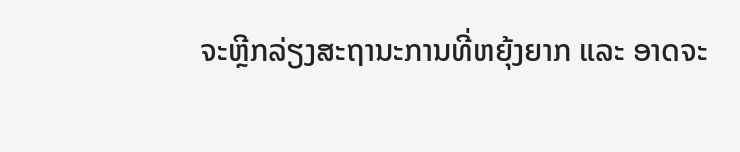ຈະຫຼີກລ່ຽງສະຖານະການທີ່ຫຍຸ້ງຍາກ ແລະ ອາດຈະ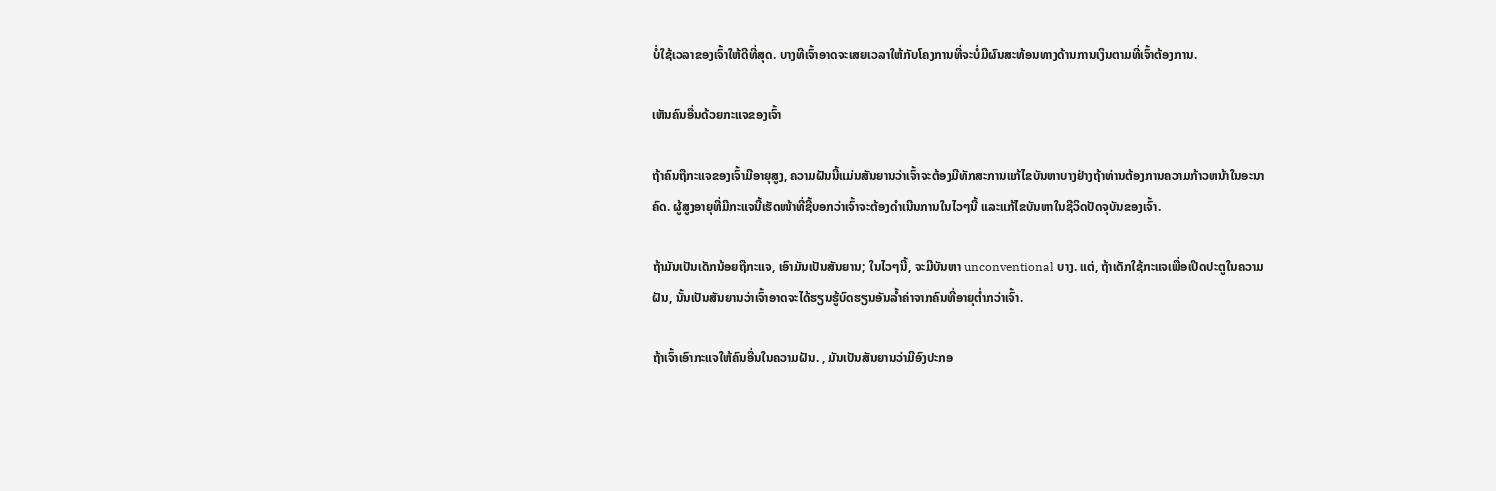ບໍ່ໃຊ້ເວລາຂອງເຈົ້າໃຫ້ດີທີ່ສຸດ. ບາງທີເຈົ້າອາດຈະເສຍເວລາໃຫ້ກັບໂຄງການທີ່ຈະບໍ່ມີຜົນສະທ້ອນທາງດ້ານການເງິນຕາມທີ່ເຈົ້າຕ້ອງການ.

ເຫັນຄົນອື່ນດ້ວຍກະແຈຂອງເຈົ້າ

ຖ້າຄົນຖືກະແຈຂອງເຈົ້າມີອາຍຸສູງ, ຄວາມຝັນນີ້ແມ່ນສັນຍານວ່າເຈົ້າຈະຕ້ອງມີທັກສະການແກ້ໄຂບັນຫາບາງຢ່າງຖ້າທ່ານຕ້ອງການຄວາມກ້າວຫນ້າໃນອະນາຄົດ. ຜູ້ສູງອາຍຸທີ່ມີກະແຈນີ້ເຮັດໜ້າທີ່ຊີ້ບອກວ່າເຈົ້າຈະຕ້ອງດຳເນີນການໃນໄວໆນີ້ ແລະແກ້ໄຂບັນຫາໃນຊີວິດປັດຈຸບັນຂອງເຈົ້າ.

ຖ້າມັນເປັນເດັກນ້ອຍຖືກະແຈ, ເອົາມັນເປັນສັນຍານ; ໃນໄວໆນີ້, ຈະມີບັນຫາ unconventional ບາງ. ແຕ່, ຖ້າເດັກໃຊ້ກະແຈເພື່ອເປີດປະຕູໃນຄວາມຝັນ, ນັ້ນເປັນສັນຍານວ່າເຈົ້າອາດຈະໄດ້ຮຽນຮູ້ບົດຮຽນອັນລ້ຳຄ່າຈາກຄົນທີ່ອາຍຸຕໍ່າກວ່າເຈົ້າ.

ຖ້າເຈົ້າເອົາກະແຈໃຫ້ຄົນອື່ນໃນຄວາມຝັນ. , ມັນເປັນສັນຍານວ່າມີອົງປະກອ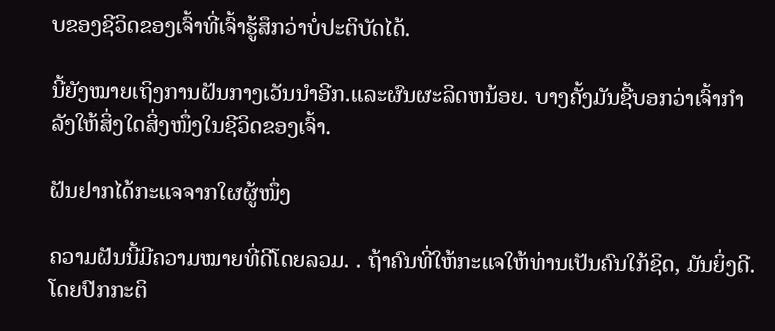ບຂອງຊີວິດຂອງເຈົ້າທີ່ເຈົ້າຮູ້ສຶກວ່າບໍ່ປະຕິບັດໄດ້.

ນີ້ຍັງໝາຍເຖິງການຝັນກາງເວັນນຳອີກ.ແລະຜົນຜະລິດຫນ້ອຍ. ບາງຄັ້ງມັນຊີ້ບອກວ່າເຈົ້າກຳລັງໃຫ້ສິ່ງໃດສິ່ງໜຶ່ງໃນຊີວິດຂອງເຈົ້າ.

ຝັນຢາກໄດ້ກະແຈຈາກໃຜຜູ້ໜຶ່ງ

ຄວາມຝັນນີ້ມີຄວາມໝາຍທີ່ດີໂດຍລວມ. . ຖ້າຄົນທີ່ໃຫ້ກະແຈໃຫ້ທ່ານເປັນຄົນໃກ້ຊິດ, ມັນຍິ່ງດີ. ໂດຍປົກກະຕິ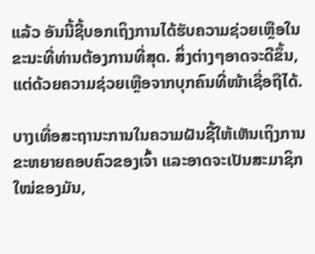ແລ້ວ ອັນນີ້ຊີ້ບອກເຖິງການໄດ້ຮັບຄວາມຊ່ວຍເຫຼືອໃນຂະນະທີ່ທ່ານຕ້ອງການທີ່ສຸດ. ສິ່ງຕ່າງໆອາດຈະດີຂຶ້ນ, ແຕ່ດ້ວຍຄວາມຊ່ວຍເຫຼືອຈາກບຸກຄົນທີ່ໜ້າເຊື່ອຖືໄດ້.

ບາງເທື່ອສະຖານະການໃນຄວາມຝັນຊີ້ໃຫ້ເຫັນເຖິງການຂະຫຍາຍຄອບຄົວຂອງເຈົ້າ ແລະອາດຈະເປັນສະມາຊິກໃໝ່ຂອງມັນ,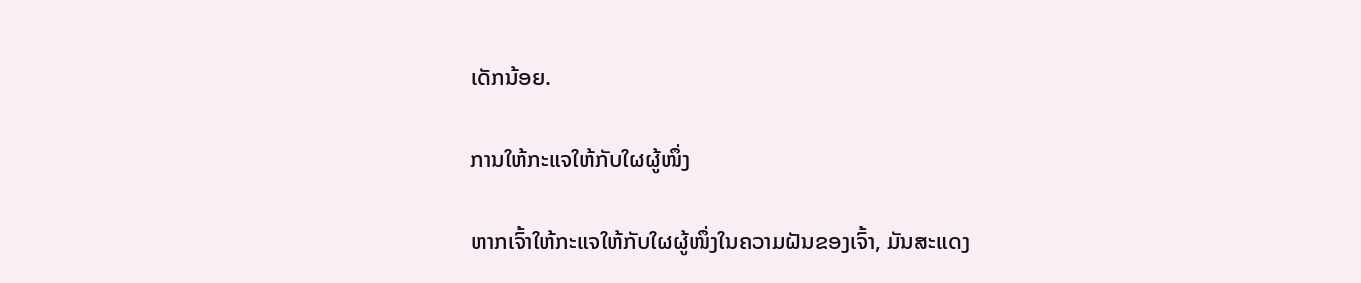ເດັກນ້ອຍ.

ການໃຫ້ກະແຈໃຫ້ກັບໃຜຜູ້ໜຶ່ງ

ຫາກເຈົ້າໃຫ້ກະແຈໃຫ້ກັບໃຜຜູ້ໜຶ່ງໃນຄວາມຝັນຂອງເຈົ້າ, ມັນສະແດງ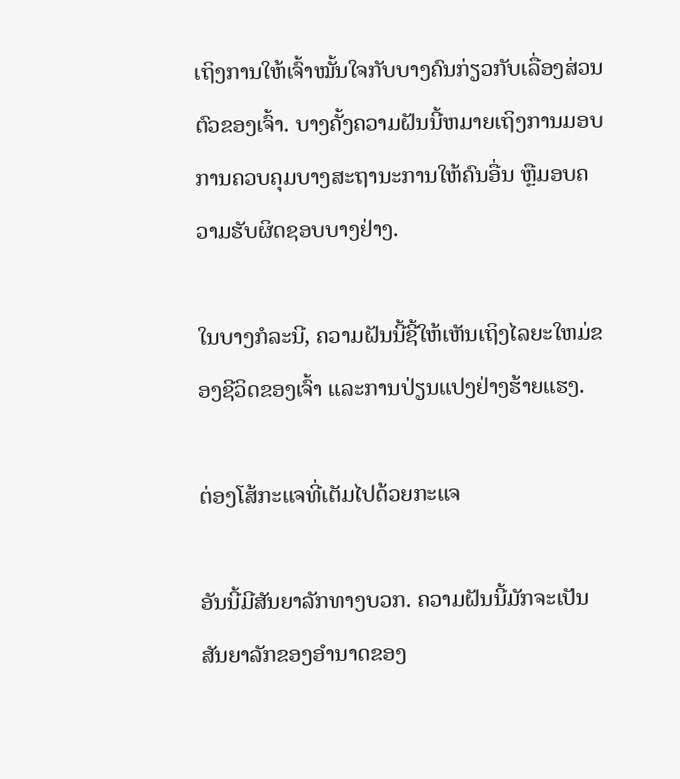ເຖິງການໃຫ້ເຈົ້າໝັ້ນໃຈກັບບາງຄົນກ່ຽວກັບເລື່ອງສ່ວນຕົວຂອງເຈົ້າ. ບາງຄັ້ງຄວາມຝັນນີ້ຫມາຍເຖິງການມອບການຄວບຄຸມບາງສະຖານະການໃຫ້ຄົນອື່ນ ຫຼືມອບຄວາມຮັບຜິດຊອບບາງຢ່າງ.

ໃນບາງກໍລະນີ, ຄວາມຝັນນີ້ຊີ້ໃຫ້ເຫັນເຖິງໄລຍະໃຫມ່ຂອງຊີວິດຂອງເຈົ້າ ແລະການປ່ຽນແປງຢ່າງຮ້າຍແຮງ.

ຕ່ອງໂສ້ກະແຈທີ່ເຕັມໄປດ້ວຍກະແຈ

ອັນນີ້ມີສັນຍາລັກທາງບວກ. ຄວາມຝັນນີ້ມັກຈະເປັນສັນຍາລັກຂອງອໍານາດຂອງ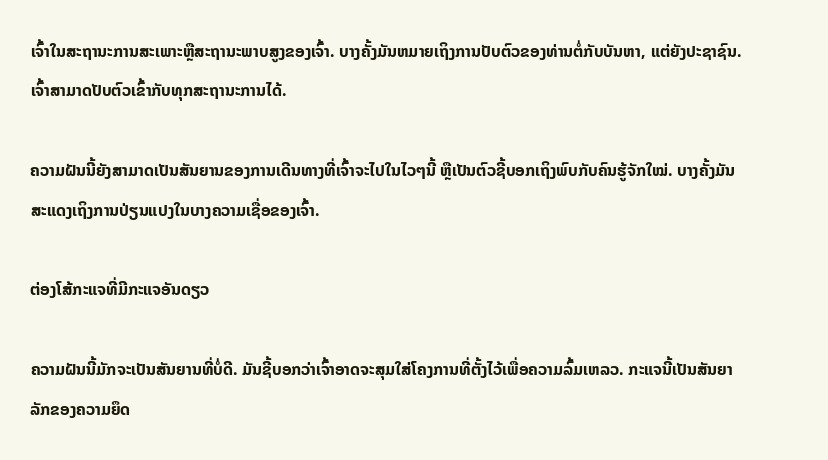ເຈົ້າໃນສະຖານະການສະເພາະຫຼືສະຖານະພາບສູງຂອງເຈົ້າ. ບາງຄັ້ງມັນຫມາຍເຖິງການປັບຕົວຂອງທ່ານຕໍ່ກັບບັນຫາ, ແຕ່ຍັງປະຊາຊົນ. ເຈົ້າສາມາດປັບຕົວເຂົ້າກັບທຸກສະຖານະການໄດ້.

ຄວາມຝັນນີ້ຍັງສາມາດເປັນສັນຍານຂອງການເດີນທາງທີ່ເຈົ້າຈະໄປໃນໄວໆນີ້ ຫຼືເປັນຕົວຊີ້ບອກເຖິງພົບກັບຄົນຮູ້ຈັກໃໝ່. ບາງຄັ້ງມັນສະແດງເຖິງການປ່ຽນແປງໃນບາງຄວາມເຊື່ອຂອງເຈົ້າ.

ຕ່ອງໂສ້ກະແຈທີ່ມີກະແຈອັນດຽວ

ຄວາມຝັນນີ້ມັກຈະເປັນສັນຍານທີ່ບໍ່ດີ. ມັນຊີ້ບອກວ່າເຈົ້າອາດຈະສຸມໃສ່ໂຄງການທີ່ຕັ້ງໄວ້ເພື່ອຄວາມລົ້ມເຫລວ. ກະແຈນີ້ເປັນສັນຍາລັກຂອງຄວາມຍຶດ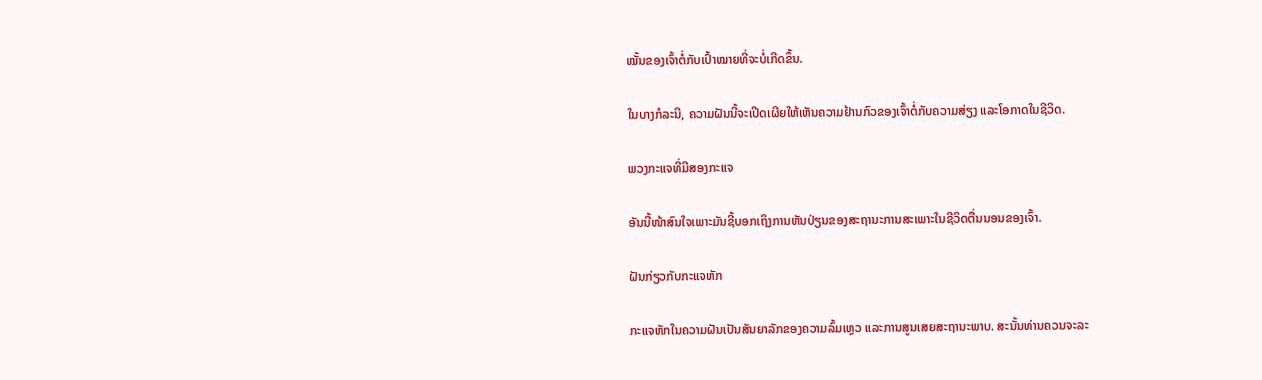ໝັ້ນຂອງເຈົ້າຕໍ່ກັບເປົ້າໝາຍທີ່ຈະບໍ່ເກີດຂຶ້ນ.

ໃນບາງກໍລະນີ, ຄວາມຝັນນີ້ຈະເປີດເຜີຍໃຫ້ເຫັນຄວາມຢ້ານກົວຂອງເຈົ້າຕໍ່ກັບຄວາມສ່ຽງ ແລະໂອກາດໃນຊີວິດ.

ພວງກະແຈທີ່ມີສອງກະແຈ

ອັນນີ້ໜ້າສົນໃຈເພາະມັນຊີ້ບອກເຖິງການຫັນປ່ຽນຂອງສະຖານະການສະເພາະໃນຊີວິດຕື່ນນອນຂອງເຈົ້າ.

ຝັນກ່ຽວກັບກະແຈຫັກ

ກະແຈຫັກໃນຄວາມຝັນເປັນສັນຍາລັກຂອງຄວາມລົ້ມເຫຼວ ແລະການສູນເສຍສະຖານະພາບ. ສະນັ້ນທ່ານຄວນຈະລະ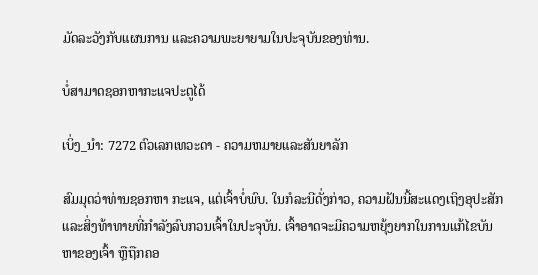ມັດລະວັງກັບແຜນການ ແລະຄວາມພະຍາຍາມໃນປະຈຸບັນຂອງທ່ານ.

ບໍ່ສາມາດຊອກຫາກະແຈປະຕູໄດ້

ເບິ່ງ_ນຳ: 7272 ຕົວເລກເທວະດາ - ຄວາມຫມາຍແລະສັນຍາລັກ

ສົມມຸດວ່າທ່ານຊອກຫາ ກະແຈ, ແຕ່ເຈົ້າບໍ່ພົບ. ໃນກໍລະນີດັ່ງກ່າວ, ຄວາມຝັນນີ້ສະແດງເຖິງອຸປະສັກແລະສິ່ງທ້າທາຍທີ່ກໍາລັງລົບກວນເຈົ້າໃນປະຈຸບັນ. ເຈົ້າອາດຈະມີຄວາມຫຍຸ້ງຍາກໃນການແກ້ໄຂບັນຫາຂອງເຈົ້າ ຫຼືຖືກຄອ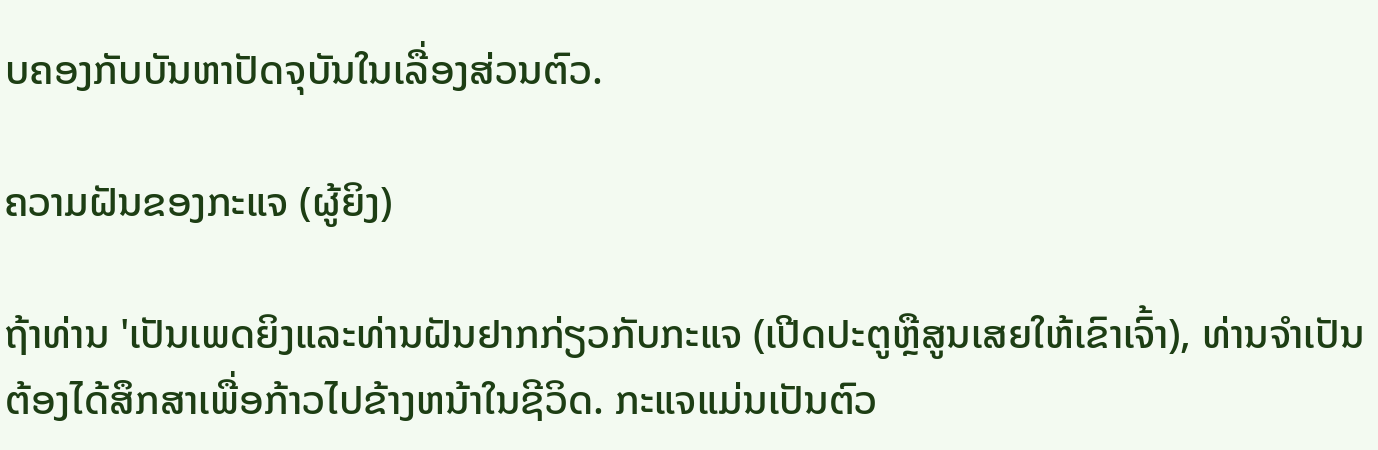ບຄອງກັບບັນຫາປັດຈຸບັນໃນເລື່ອງສ່ວນຕົວ.

ຄວາມຝັນຂອງກະແຈ (ຜູ້ຍິງ)

ຖ້າທ່ານ 'ເປັນເພດຍິງແລະທ່ານຝັນຢາກກ່ຽວກັບກະແຈ (ເປີດປະຕູຫຼືສູນເສຍໃຫ້ເຂົາເຈົ້າ), ທ່ານຈໍາເປັນຕ້ອງໄດ້ສຶກສາເພື່ອກ້າວໄປຂ້າງຫນ້າໃນຊີວິດ. ກະແຈແມ່ນເປັນຕົວ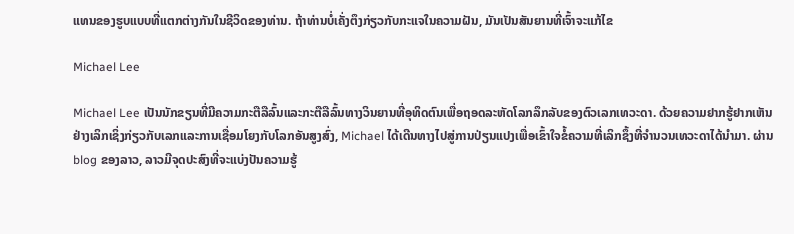ແທນຂອງຮູບແບບທີ່ແຕກຕ່າງກັນໃນຊີວິດຂອງທ່ານ. ຖ້າທ່ານບໍ່ເຄັ່ງຕຶງກ່ຽວກັບກະແຈໃນຄວາມຝັນ, ມັນເປັນສັນຍານທີ່ເຈົ້າຈະແກ້ໄຂ

Michael Lee

Michael Lee ເປັນນັກຂຽນທີ່ມີຄວາມກະຕືລືລົ້ນແລະກະຕືລືລົ້ນທາງວິນຍານທີ່ອຸທິດຕົນເພື່ອຖອດລະຫັດໂລກລຶກລັບຂອງຕົວເລກເທວະດາ. ດ້ວຍຄວາມຢາກຮູ້ຢາກເຫັນຢ່າງເລິກເຊິ່ງກ່ຽວກັບເລກແລະການເຊື່ອມໂຍງກັບໂລກອັນສູງສົ່ງ, Michael ໄດ້ເດີນທາງໄປສູ່ການປ່ຽນແປງເພື່ອເຂົ້າໃຈຂໍ້ຄວາມທີ່ເລິກຊຶ້ງທີ່ຈຳນວນເທວະດາໄດ້ນຳມາ. ຜ່ານ blog ຂອງລາວ, ລາວມີຈຸດປະສົງທີ່ຈະແບ່ງປັນຄວາມຮູ້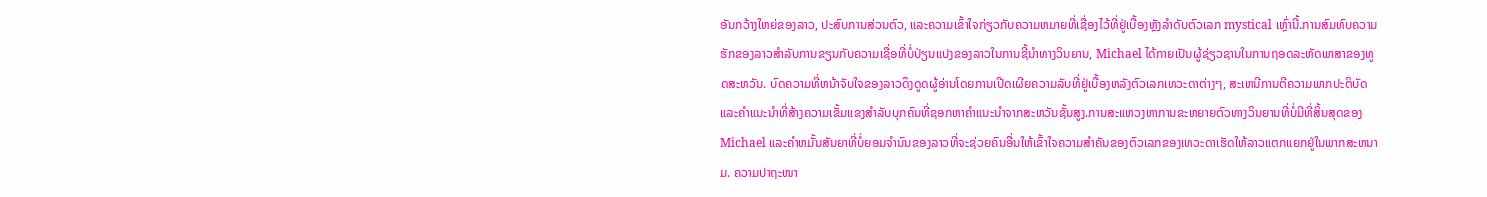ອັນກວ້າງໃຫຍ່ຂອງລາວ, ປະສົບການສ່ວນຕົວ, ແລະຄວາມເຂົ້າໃຈກ່ຽວກັບຄວາມຫມາຍທີ່ເຊື່ອງໄວ້ທີ່ຢູ່ເບື້ອງຫຼັງລໍາດັບຕົວເລກ mystical ເຫຼົ່ານີ້.ການສົມທົບຄວາມຮັກຂອງລາວສໍາລັບການຂຽນກັບຄວາມເຊື່ອທີ່ບໍ່ປ່ຽນແປງຂອງລາວໃນການຊີ້ນໍາທາງວິນຍານ, Michael ໄດ້ກາຍເປັນຜູ້ຊ່ຽວຊານໃນການຖອດລະຫັດພາສາຂອງທູດສະຫວັນ. ບົດຄວາມທີ່ຫນ້າຈັບໃຈຂອງລາວດຶງດູດຜູ້ອ່ານໂດຍການເປີດເຜີຍຄວາມລັບທີ່ຢູ່ເບື້ອງຫລັງຕົວເລກເທວະດາຕ່າງໆ, ສະເຫນີການຕີຄວາມພາກປະຕິບັດແລະຄໍາແນະນໍາທີ່ສ້າງຄວາມເຂັ້ມແຂງສໍາລັບບຸກຄົນທີ່ຊອກຫາຄໍາແນະນໍາຈາກສະຫວັນຊັ້ນສູງ.ການສະແຫວງຫາການຂະຫຍາຍຕົວທາງວິນຍານທີ່ບໍ່ມີທີ່ສິ້ນສຸດຂອງ Michael ແລະຄໍາຫມັ້ນສັນຍາທີ່ບໍ່ຍອມຈໍານົນຂອງລາວທີ່ຈະຊ່ວຍຄົນອື່ນໃຫ້ເຂົ້າໃຈຄວາມສໍາຄັນຂອງຕົວເລກຂອງເທວະດາເຮັດໃຫ້ລາວແຕກແຍກຢູ່ໃນພາກສະຫນາມ. ຄວາມປາຖະໜາ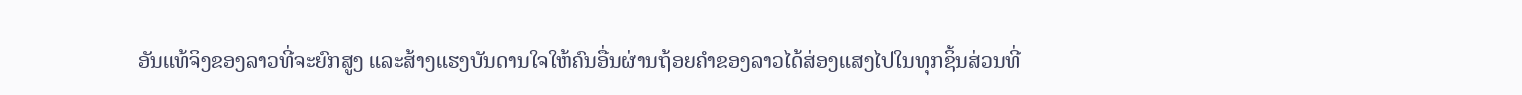ອັນແທ້ຈິງຂອງລາວທີ່ຈະຍົກສູງ ແລະສ້າງແຮງບັນດານໃຈໃຫ້ຄົນອື່ນຜ່ານຖ້ອຍຄຳຂອງລາວໄດ້ສ່ອງແສງໄປໃນທຸກຊິ້ນສ່ວນທີ່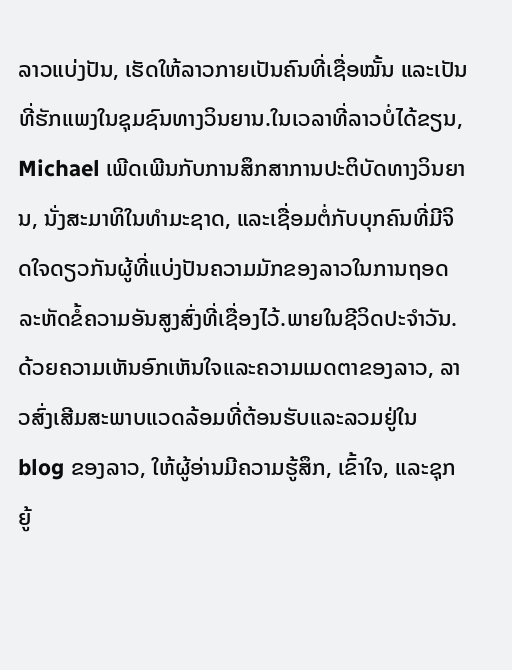ລາວແບ່ງປັນ, ເຮັດໃຫ້ລາວກາຍເປັນຄົນທີ່ເຊື່ອໝັ້ນ ແລະເປັນທີ່ຮັກແພງໃນຊຸມຊົນທາງວິນຍານ.ໃນເວລາທີ່ລາວບໍ່ໄດ້ຂຽນ, Michael ເພີດເພີນກັບການສຶກສາການປະຕິບັດທາງວິນຍານ, ນັ່ງສະມາທິໃນທໍາມະຊາດ, ແລະເຊື່ອມຕໍ່ກັບບຸກຄົນທີ່ມີຈິດໃຈດຽວກັນຜູ້ທີ່ແບ່ງປັນຄວາມມັກຂອງລາວໃນການຖອດລະຫັດຂໍ້ຄວາມອັນສູງສົ່ງທີ່ເຊື່ອງໄວ້.ພາຍໃນຊີວິດປະຈໍາວັນ. ດ້ວຍຄວາມເຫັນອົກເຫັນໃຈແລະຄວາມເມດຕາຂອງລາວ, ລາວສົ່ງເສີມສະພາບແວດລ້ອມທີ່ຕ້ອນຮັບແລະລວມຢູ່ໃນ blog ຂອງລາວ, ໃຫ້ຜູ້ອ່ານມີຄວາມຮູ້ສຶກ, ເຂົ້າໃຈ, ແລະຊຸກຍູ້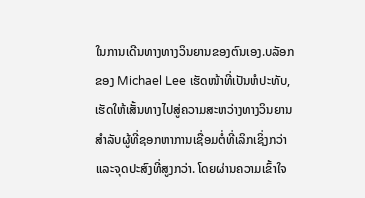ໃນການເດີນທາງທາງວິນຍານຂອງຕົນເອງ.ບລັອກຂອງ Michael Lee ເຮັດໜ້າທີ່ເປັນຫໍປະທັບ, ເຮັດໃຫ້ເສັ້ນທາງໄປສູ່ຄວາມສະຫວ່າງທາງວິນຍານສໍາລັບຜູ້ທີ່ຊອກຫາການເຊື່ອມຕໍ່ທີ່ເລິກເຊິ່ງກວ່າ ແລະຈຸດປະສົງທີ່ສູງກວ່າ. ໂດຍຜ່ານຄວາມເຂົ້າໃຈ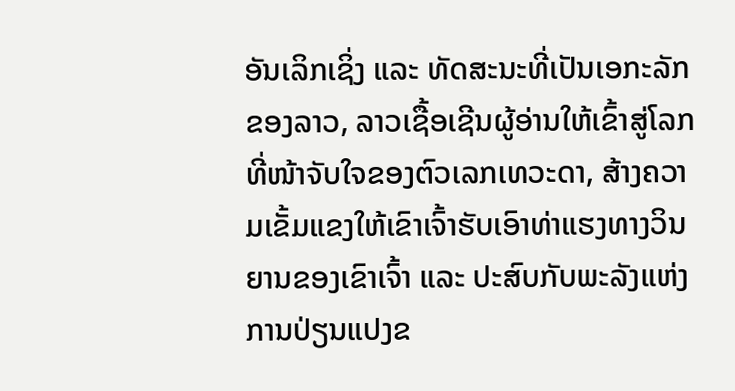ອັນເລິກເຊິ່ງ ແລະ ທັດສະນະທີ່ເປັນເອກະລັກຂອງລາວ, ລາວເຊື້ອເຊີນຜູ້ອ່ານໃຫ້ເຂົ້າສູ່ໂລກທີ່ໜ້າຈັບໃຈຂອງຕົວເລກເທວະດາ, ສ້າງຄວາມເຂັ້ມແຂງໃຫ້ເຂົາເຈົ້າຮັບເອົາທ່າແຮງທາງວິນຍານຂອງເຂົາເຈົ້າ ແລະ ປະສົບກັບພະລັງແຫ່ງການປ່ຽນແປງຂ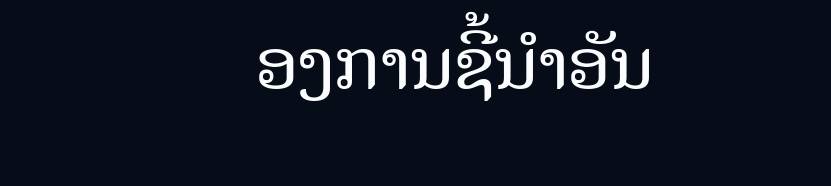ອງການຊີ້ນໍາອັນ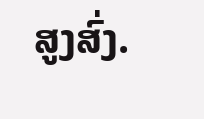ສູງສົ່ງ.